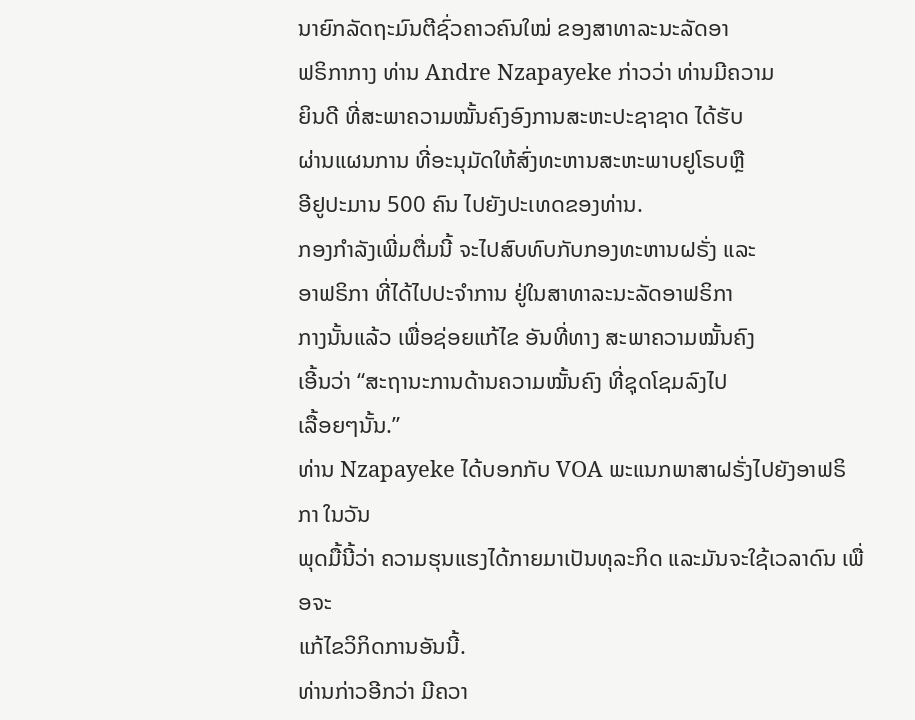ນາຍົກລັດຖະມົນຕີຊົ່ວຄາວຄົນໃໝ່ ຂອງສາທາລະນະລັດອາ
ຟຣິກາກາງ ທ່ານ Andre Nzapayeke ກ່າວວ່າ ທ່ານມີຄວາມ
ຍິນດີ ທີ່ສະພາຄວາມໝັ້ນຄົງອົງການສະຫະປະຊາຊາດ ໄດ້ຮັບ
ຜ່ານແຜນການ ທີ່ອະນຸມັດໃຫ້ສົ່ງທະຫານສະຫະພາບຢູໂຣບຫຼື
ອີຢູປະມານ 500 ຄົນ ໄປຍັງປະເທດຂອງທ່ານ.
ກອງກໍາລັງເພີ່ມຕື່ມນີ້ ຈະໄປສົບທົບກັບກອງທະຫານຝຣັ່ງ ແລະ
ອາຟຣິກາ ທີ່ໄດ້ໄປປະຈໍາການ ຢູ່ໃນສາທາລະນະລັດອາຟຣິກາ
ກາງນັ້ນແລ້ວ ເພື່ອຊ່ອຍແກ້ໄຂ ອັນທີ່ທາງ ສະພາຄວາມໝັ້ນຄົງ
ເອີ້ນວ່າ “ສະຖານະການດ້ານຄວາມໝັ້ນຄົງ ທີ່ຊຸດໂຊມລົງໄປ
ເລື້ອຍໆນັ້ນ.”
ທ່ານ Nzapayeke ໄດ້ບອກກັບ VOA ພະແນກພາສາຝຣັ່ງໄປຍັງອາຟຣິກາ ໃນວັນ
ພຸດມື້ນີ້ວ່າ ຄວາມຮຸນແຮງໄດ້ກາຍມາເປັນທຸລະກິດ ແລະມັນຈະໃຊ້ເວລາດົນ ເພື່ອຈະ
ແກ້ໄຂວິກິດການອັນນີ້.
ທ່ານກ່າວອີກວ່າ ມີຄວາ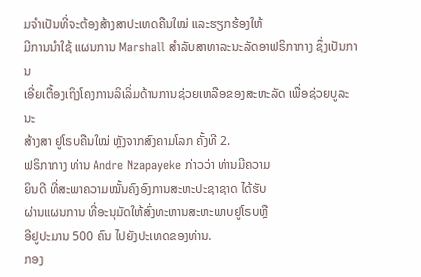ມຈໍາເປັນທີ່ຈະຕ້ອງສ້າງສາປະເທດຄືນໃໝ່ ແລະຮຽກຮ້ອງໃຫ້
ມີການນໍາໃຊ້ ແຜນການ Marshall ສໍາລັບສາທາລະນະລັດອາຟຣິກາກາງ ຊຶ່ງເປັນການ
ເອີ່ຍເຕື້ອງເຖິງໂຄງການລິເລິ່ມດ້ານການຊ່ວຍເຫລືອຂອງສະຫະລັດ ເພື່ອຊ່ວຍບູລະນະ
ສ້າງສາ ຢູໂຣບຄືນໃໝ່ ຫຼັງຈາກສົງຄາມໂລກ ຄັ້ງທີ 2.
ຟຣິກາກາງ ທ່ານ Andre Nzapayeke ກ່າວວ່າ ທ່ານມີຄວາມ
ຍິນດີ ທີ່ສະພາຄວາມໝັ້ນຄົງອົງການສະຫະປະຊາຊາດ ໄດ້ຮັບ
ຜ່ານແຜນການ ທີ່ອະນຸມັດໃຫ້ສົ່ງທະຫານສະຫະພາບຢູໂຣບຫຼື
ອີຢູປະມານ 500 ຄົນ ໄປຍັງປະເທດຂອງທ່ານ.
ກອງ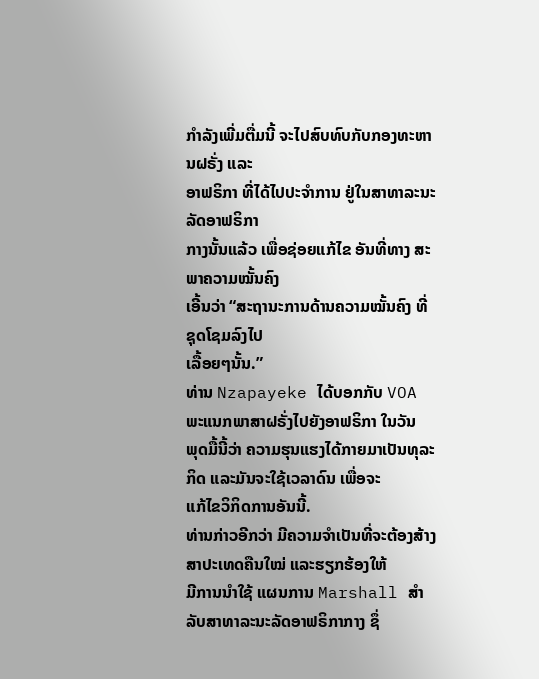ກໍາລັງເພີ່ມຕື່ມນີ້ ຈະໄປສົບທົບກັບກອງທະຫານຝຣັ່ງ ແລະ
ອາຟຣິກາ ທີ່ໄດ້ໄປປະຈໍາການ ຢູ່ໃນສາທາລະນະລັດອາຟຣິກາ
ກາງນັ້ນແລ້ວ ເພື່ອຊ່ອຍແກ້ໄຂ ອັນທີ່ທາງ ສະພາຄວາມໝັ້ນຄົງ
ເອີ້ນວ່າ “ສະຖານະການດ້ານຄວາມໝັ້ນຄົງ ທີ່ຊຸດໂຊມລົງໄປ
ເລື້ອຍໆນັ້ນ.”
ທ່ານ Nzapayeke ໄດ້ບອກກັບ VOA ພະແນກພາສາຝຣັ່ງໄປຍັງອາຟຣິກາ ໃນວັນ
ພຸດມື້ນີ້ວ່າ ຄວາມຮຸນແຮງໄດ້ກາຍມາເປັນທຸລະກິດ ແລະມັນຈະໃຊ້ເວລາດົນ ເພື່ອຈະ
ແກ້ໄຂວິກິດການອັນນີ້.
ທ່ານກ່າວອີກວ່າ ມີຄວາມຈໍາເປັນທີ່ຈະຕ້ອງສ້າງສາປະເທດຄືນໃໝ່ ແລະຮຽກຮ້ອງໃຫ້
ມີການນໍາໃຊ້ ແຜນການ Marshall ສໍາລັບສາທາລະນະລັດອາຟຣິກາກາງ ຊຶ່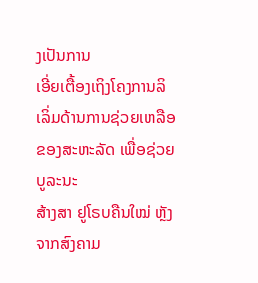ງເປັນການ
ເອີ່ຍເຕື້ອງເຖິງໂຄງການລິເລິ່ມດ້ານການຊ່ວຍເຫລືອຂອງສະຫະລັດ ເພື່ອຊ່ວຍບູລະນະ
ສ້າງສາ ຢູໂຣບຄືນໃໝ່ ຫຼັງຈາກສົງຄາມ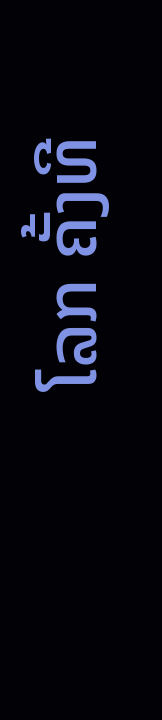ໂລກ ຄັ້ງທີ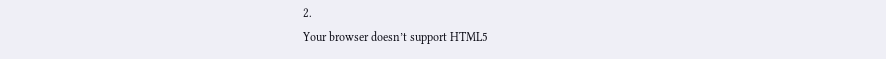2.
Your browser doesn’t support HTML5